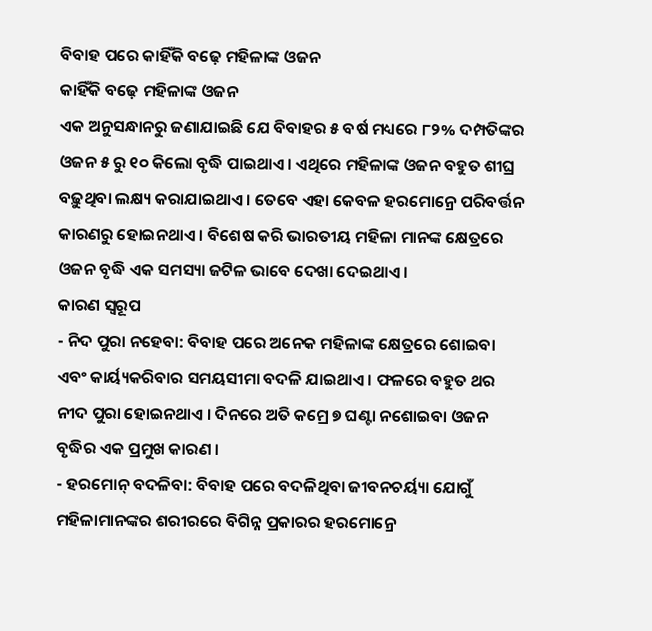ବିବାହ ପରେ କାହିଁକି ବଢ଼େ ମହିଳାଙ୍କ ଓଜନ
କାହିଁକି ବଢ଼େ ମହିଳାଙ୍କ ଓଜନ
ଏକ ଅନୁସନ୍ଧାନରୁ ଜଣାଯାଇଛି ଯେ ବିବାହର ୫ ବର୍ଷ ମଧ୍ୟରେ ୮୨% ଦମ୍ପତିଙ୍କର ଓଜନ ୫ ରୁ ୧୦ କିଲୋ ବୃଦ୍ଧି ପାଇଥାଏ। ଏଥିରେ ମହିଳାଙ୍କ ଓଜନ ବହୁତ ଶୀଘ୍ର ବଢ଼ୁଥିବା ଲକ୍ଷ୍ୟ କରାଯାଇଥାଏ । ତେବେ ଏହା କେବଳ ହରମୋନ୍ରେ ପରିବର୍ତ୍ତନ କାରଣରୁ ହୋଇନଥାଏ । ବିଶେଷ କରି ଭାରତୀୟ ମହିଳା ମାନଙ୍କ କ୍ଷେତ୍ରରେ ଓଜନ ବୃଦ୍ଧି ଏକ ସମସ୍ୟା ଜଟିଳ ଭାବେ ଦେଖା ଦେଇଥାଏ ।
କାରଣ ସ୍ୱରୂପ
- ନିଦ ପୁରା ନହେବା: ବିବାହ ପରେ ଅନେକ ମହିଳାଙ୍କ କ୍ଷେତ୍ରରେ ଶୋଇବା ଏବଂ କାର୍ୟ୍ୟକରିବାର ସମୟସୀମା ବଦଳି ଯାଇଥାଏ । ଫଳରେ ବହୁତ ଥର ନୀଦ ପୁରା ହୋଇନଥାଏ । ଦିନରେ ଅତି କମ୍ରେ ୭ ଘଣ୍ଟା ନଶୋଇବା ଓଜନ ବୃଦ୍ଧିର ଏକ ପ୍ରମୁଖ କାରଣ ।
- ହରମୋନ୍ ବଦଳିବା: ବିବାହ ପରେ ବଦଳିଥିବା ଜୀବନଚର୍ୟ୍ୟା ଯୋଗୁଁ ମହିଳାମାନଙ୍କର ଶରୀରରେ ବିଗିନ୍ନ ପ୍ରକାରର ହରମୋନ୍ରେ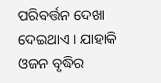ପରିବର୍ତ୍ତନ ଦେଖା ଦେଇଥାଏ । ଯାହାକି ଓଜନ ବୃଦ୍ଧିର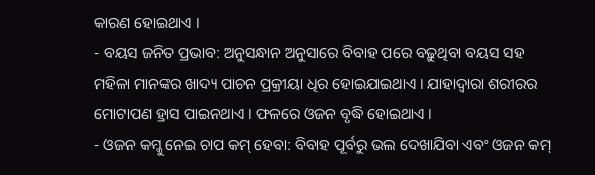କାରଣ ହୋଇଥାଏ ।
- ବୟସ ଜନିତ ପ୍ରଭାବ: ଅନୁସନ୍ଧାନ ଅନୁସାରେ ବିବାହ ପରେ ବଢ଼ୁଥିବା ବୟସ ସହ ମହିଳା ମାନଙ୍କର ଖାଦ୍ୟ ପାଚନ ପ୍ରକ୍ରୀୟା ଧିର ହୋଇଯାଇଥାଏ । ଯାହାଦ୍ୱାରା ଶରୀରର ମୋଟାପଣ ହ୍ରାସ ପାଇନଥାଏ । ଫଳରେ ଓଜନ ବୃଦ୍ଧି ହୋଇଥାଏ ।
- ଓଜନ କମ୍କୁ ନେଇ ଚାପ କମ୍ ହେବା: ବିବାହ ପୂର୍ବରୁ ଭଲ ଦେଖାଯିବା ଏବଂ ଓଜନ କମ୍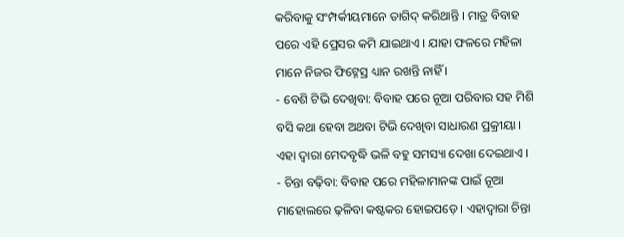କରିବାକୁ ସଂମ୍ପର୍କୀୟମାନେ ତାଗିଦ୍ କରିଥାନ୍ତି । ମାତ୍ର ବିବାହ ପରେ ଏହି ପ୍ରେସର କମି ଯାଇଥାଏ । ଯାହା ଫଳରେ ମହିଳା ମାନେ ନିଜର ଫିଟ୍ନେସ୍ର ଧ୍ୟାନ ରଖନ୍ତି ନାହିଁ ।
- ବେଶି ଟିଭି ଦେଖିବା: ବିବାହ ପରେ ନୂଆ ପରିବାର ସହ ମିଶି ବସି କଥା ହେବା ଅଥବା ଟିଭି ଦେଖିବା ସାଧାରଣ ପ୍ରକ୍ରୀୟା । ଏହା ଦ୍ୱାରା ମେଦବୃଦ୍ଧି ଭଳି ବହୁ ସମସ୍ୟା ଦେଖା ଦେଇଥାଏ ।
- ଚିନ୍ତା ବଢ଼ିବା: ବିବାହ ପରେ ମହିଳାମାନଙ୍କ ପାଇଁ ନୂଆ ମାହୋଲରେ ଢ଼ଳିବା କଷ୍ଟକର ହୋଇପଡ଼େ । ଏହାଦ୍ୱାରା ଚିନ୍ତା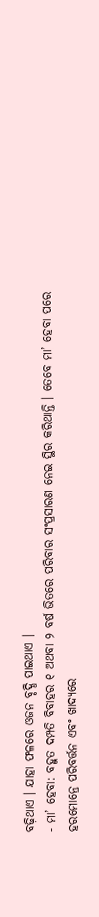ବଢ଼ିଥାଏ । ଯାହା ଫଳରେ ଓଜନ ବୃଦ୍ଧି ପାଇଥାଏ ।
- ମା’ ହେବା: ବହୁତ ଦମ୍ପତି ବିବାହର ୧ ଅଥବା ୨ ବର୍ଷ ଭିତରେ ପରିବାର ସଂପ୍ରସାରଣ ନେଇ ସ୍ଥିର କରିଥାନ୍ତି । ତେବେ ମା’ ହେବା ପରେ ହରମୋନ୍ରେ ପରିବର୍ତ୍ତନ ଏବଂ ଖାଦ୍ୟରେ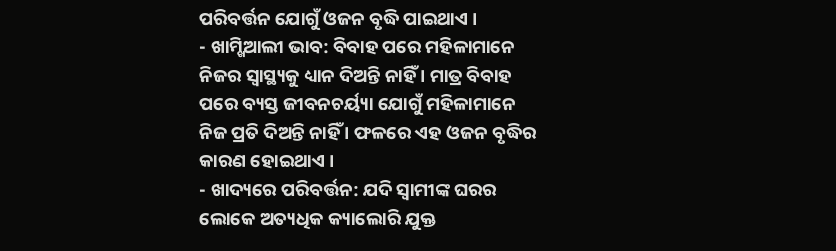ପରିବର୍ତ୍ତନ ଯୋଗୁଁ ଓଜନ ବୃଦ୍ଧି ପାଇଥାଏ ।
- ଖାମ୍ଖିଆଲୀ ଭାବ: ବିବାହ ପରେ ମହିଳାମାନେ ନିଜର ସ୍ବାସ୍ଥ୍ୟକୁ ଧ୍ୟାନ ଦିଅନ୍ତି ନାହିଁ । ମାତ୍ର ବିବାହ ପରେ ବ୍ୟସ୍ତ ଜୀବନଚର୍ୟ୍ୟା ଯୋଗୁଁ ମହିଳାମାନେ ନିଜ ପ୍ରତି ଦିଅନ୍ତି ନାହିଁ । ଫଳରେ ଏହ ଓଜନ ବୃଦ୍ଧିର କାରଣ ହୋଇଥାଏ ।
- ଖାଦ୍ୟରେ ପରିବର୍ତ୍ତନ: ଯଦି ସ୍ୱାମୀଙ୍କ ଘରର ଲୋକେ ଅତ୍ୟଧିକ କ୍ୟାଲୋରି ଯୁକ୍ତ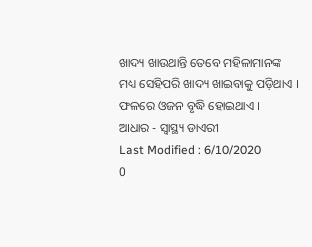ଖାଦ୍ୟ ଖାଉଥାନ୍ତି ତେବେ ମହିଳାମାନଙ୍କ ମଧ୍ୟ ସେହିପରି ଖାଦ୍ୟ ଖାଇବାକୁ ପଡ଼ିଥାଏ । ଫଳରେ ଓଜନ ବୃଦ୍ଧି ହୋଇଥାଏ ।
ଆଧାର - ସ୍ୱାସ୍ଥ୍ୟ ଡାଏରୀ
Last Modified : 6/10/2020
0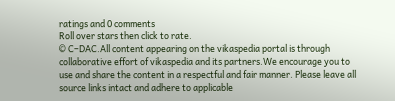ratings and 0 comments
Roll over stars then click to rate.
© C–DAC.All content appearing on the vikaspedia portal is through collaborative effort of vikaspedia and its partners.We encourage you to use and share the content in a respectful and fair manner. Please leave all source links intact and adhere to applicable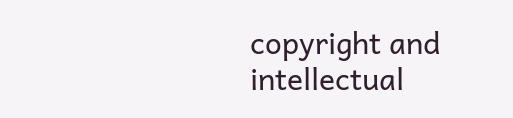copyright and intellectual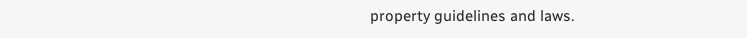property guidelines and laws.